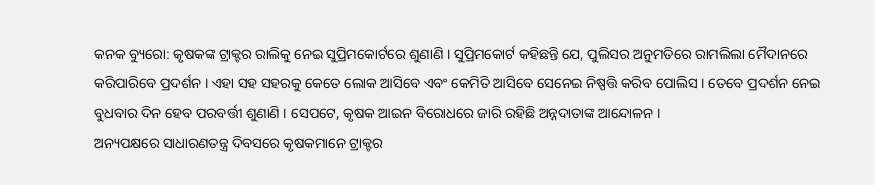କନକ ବ୍ୟୁରୋ: କୃଷକଙ୍କ ଟ୍ରାକ୍ଟର ରାଲିକୁ ନେଇ ସୁପ୍ରିମକୋର୍ଟରେ ଶୁଣାଣି । ସୁପ୍ରିମକୋର୍ଟ କହିଛନ୍ତି ଯେ, ପୁଲିସର ଅନୁମତିରେ ରାମଲିଲା ମୈଦାନରେ କରିପାରିବେ ପ୍ରଦର୍ଶନ । ଏହା ସହ ସହରକୁ କେତେ ଲୋକ ଆସିବେ ଏବଂ କେମିତି ଆସିବେ ସେନେଇ ନିଷ୍ପତ୍ତି କରିବ ପୋଲିସ । ତେବେ ପ୍ରଦର୍ଶନ ନେଇ ବୁଧବାର ଦିନ ହେବ ପରବର୍ତ୍ତୀ ଶୁଣାଣି । ସେପଟେ, କୃଷକ ଆଇନ ବିରୋଧରେ ଜାରି ରହିଛି ଅନ୍ନଦାତାଙ୍କ ଆନ୍ଦୋଳନ ।
ଅନ୍ୟପକ୍ଷରେ ସାଧାରଣତନ୍ତ୍ର ଦିବସରେ କୃଷକମାନେ ଟ୍ରାକ୍ଟର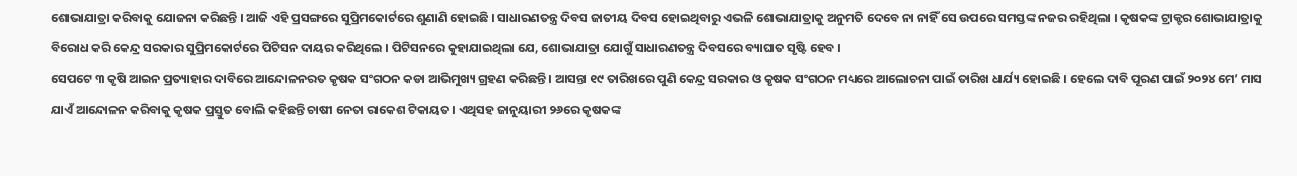ଶୋଭାଯାତ୍ରା କରିବାକୁ ଯୋଜନା କରିଛନ୍ତି । ଆଜି ଏହି ପ୍ରସଙ୍ଗରେ ସୁପ୍ରିମକୋର୍ଟରେ ଶୁଣାଣି ହୋଇଛି । ସାଧାରଣତନ୍ତ୍ର ଦିବସ ଜାତୀୟ ଦିବସ ହୋଇଥିବାରୁ ଏଭଳି ଶୋଭାଯାତ୍ରାକୁ ଅନୁମତି ଦେବେ ନା ନାହିଁ ସେ ଉପରେ ସମସ୍ତଙ୍କ ନଜର ରହିଥିଲା । କୃଷକଙ୍କ ଟ୍ରାକ୍ଟର ଶୋଭାଯାତ୍ରାକୁ ବିରୋଧ କରି କେନ୍ଦ୍ର ସରକାର ସୁପ୍ରିମକୋର୍ଟରେ ପିଟିସନ ଦାୟର କରିଥିଲେ । ପିଟିସନରେ କୁହାଯାଇଥିଲା ଯେ, ଶୋଭାଯାତ୍ରା ଯୋଗୁଁ ସାଧାରଣତନ୍ତ୍ର ଦିବସରେ ବ୍ୟାଘାତ ସୃଷ୍ଟି ହେବ ।
ସେପଟେ ୩ କୃଷି ଆଇନ ପ୍ରତ୍ୟାହାର ଦାବିରେ ଆନ୍ଦୋଳନରତ କୃଷକ ସଂଗଠନ କଡା ଆଭିମୁଖ୍ୟ ଗ୍ରହଣ କରିଛନ୍ତି । ଆସନ୍ତା ୧୯ ତାରିଖରେ ପୁଣି କେନ୍ଦ୍ର ସରକାର ଓ କୃଷକ ସଂଗଠନ ମଧ୍ୟରେ ଆଲୋଚନା ପାଇଁ ତାରିଖ ଧାର୍ଯ୍ୟ ହୋଇଛି । ହେଲେ ଦାବି ପୂରଣ ପାଇଁ ୨୦୨୪ ମେ’ ମାସ ଯାଏଁ ଆନ୍ଦୋଳନ କରିବାକୁ କୃଷକ ପ୍ରସ୍ତୁତ ବୋଲି କହିଛନ୍ତି ଚାଷୀ ନେତା ରାକେଶ ଟିକାୟତ । ଏଥିସହ ଜାନୁୟାରୀ ୨୬ରେ କୃଷକଙ୍କ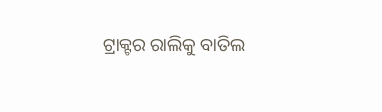ଟ୍ରାକ୍ଟର ରାଲିକୁ ବାତିଲ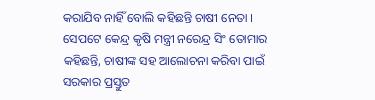କରାଯିବ ନାହିଁ ବୋଲି କହିଛନ୍ତି ଚାଷୀ ନେତା । ସେପଟେ କେନ୍ଦ୍ର କୃଷି ମନ୍ତ୍ରୀ ନରେନ୍ଦ୍ର ସିଂ ତୋମାର କହିଛନ୍ତି, ଚାଷୀଙ୍କ ସହ ଆଲୋଚନା କରିବା ପାଇଁ ସରକାର ପ୍ରସ୍ତୁତ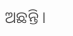ଅଛନ୍ତି ।